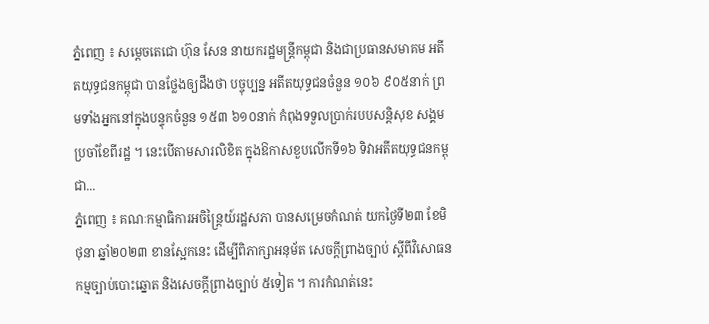ភ្នំពេញ ៖ សម្ដេចតេជោ ហ៊ុន សែន នាយករដ្ឋមន្ត្រីកម្ពុជា និងជាប្រធានសមាគម អតីតយុទ្ធជនកម្ពុជា បានថ្លែងឲ្យដឹងថា បច្ចុប្បន្ន អតីតយុទ្ធជនចំនួន ១០៦ ៩០៥នាក់ ព្រមទាំងអ្នកនៅក្នុងបន្ទុកចំនួន ១៥៣ ៦១០នាក់ កំពុងទទួលប្រាក់របបសន្តិសុខ សង្គមប្រចាំខែពីរដ្ឋ ។ នេះបើតាមសារលិខិត ក្នុងឱកាសខួបលើកទី១៦ ទិវាអតីតយុទ្ធជនកម្ពុជា...
ភ្នំពេញ ៖ គណៈកម្មាធិការអចិន្រ្តៃយ៍រដ្ឋសភា បានសម្រេចកំណត់ យកថ្ងៃទី២៣ ខែមិថុនា ឆ្នាំ២០២៣ ខានស្អែកនេះ ដើម្បីពិភាក្សាអនុម័ត សេចក្តីព្រាងច្បាប់ ស្តីពីវិសោធនកម្មច្បាប់បោះឆ្នោត និងសេចក្តីព្រាងច្បាប់ ៥ទៀត ។ ការកំណត់នេះ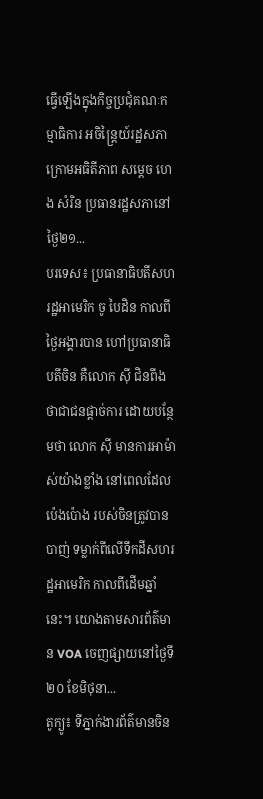ធ្វើឡើងក្នុងកិច្ចប្រជុំគណៈកម្មាធិការ អចិន្រ្តៃយ៍រដ្ឋសភា ក្រោមអធិតីភាព សម្តេច ហេង សំរិន ប្រធានរដ្ឋសភានៅថ្ងៃ២១...
បរទេស៖ ប្រធានាធិបតីសហរដ្ឋអាមេរិក ចូ បៃដិន កាលពីថ្ងៃអង្គារបាន ហៅប្រធានាធិបតីចិន គឺលោក ស៊ី ជិនពីង ថាជាជនផ្តាច់ការ ដោយបន្ថែមថា លោក ស៊ី មានការអាម៉ាស់យ៉ាងខ្លាំង នៅពេលដែលប៉េងប៉ោង របស់ចិនត្រូវបានបាញ់ ទម្លាក់ពីលើទឹកដីសហរដ្ឋអាមេរិក កាលពីដើមឆ្នាំនេះ។ យោងតាមសារព័ត៌មាន VOA ចេញផ្សាយនៅថ្ងៃទី២០ ខែមិថុនា...
តូក្យូ៖ ទីភ្នាក់ងារព័ត៌មានចិន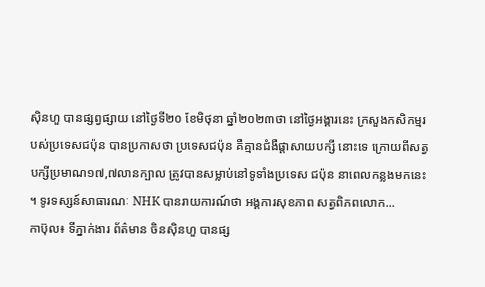ស៊ិនហួ បានផ្សព្វផ្សាយ នៅថ្ងៃទី២០ ខែមិថុនា ឆ្នាំ២០២៣ថា នៅថ្ងៃអង្គារនេះ ក្រសួងកសិកម្មរបស់ប្រទេសជប៉ុន បានប្រកាសថា ប្រទេសជប៉ុន គឺគ្មានជំងឺផ្តាសាយបក្សី នោះទេ ក្រោយពីសត្វបក្សីប្រមាណ១៧,៧លានក្បាល ត្រូវបានសម្លាប់នៅទូទាំងប្រទេស ជប៉ុន នាពេលកន្លងមកនេះ ។ ទូរទស្សន៍សាធារណៈ NHK បានរាយការណ៍ថា អង្គការសុខភាព សត្វពិភពលោក...
កាប៊ុល៖ ទីភ្នាក់ងារ ព័ត៌មាន ចិនស៊ិនហួ បានផ្ស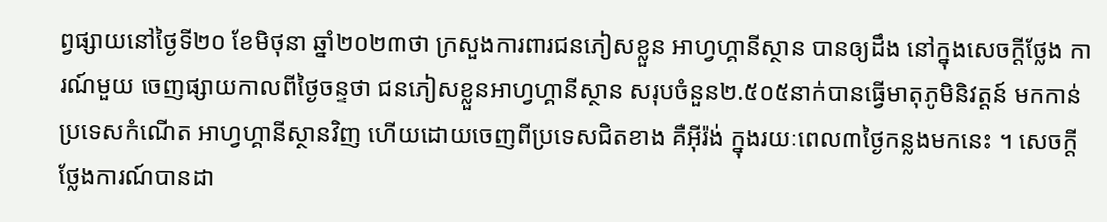ព្វផ្សាយនៅថ្ងៃទី២០ ខែមិថុនា ឆ្នាំ២០២៣ថា ក្រសួងការពារជនភៀសខ្លួន អាហ្វហ្គានីស្ថាន បានឲ្យដឹង នៅក្នុងសេចក្តីថ្លែង ការណ៍មួយ ចេញផ្សាយកាលពីថ្ងៃចន្ទថា ជនភៀសខ្លួនអាហ្វហ្គានីស្ថាន សរុបចំនួន២.៥០៥នាក់បានធ្វើមាតុភូមិនិវត្តន៍ មកកាន់ប្រទេសកំណើត អាហ្វហ្គានីស្ថានវិញ ហើយដោយចេញពីប្រទេសជិតខាង គឺអ៊ីរ៉ង់ ក្នុងរយៈពេល៣ថ្ងៃកន្លងមកនេះ ។ សេចក្តីថ្លែងការណ៍បានដា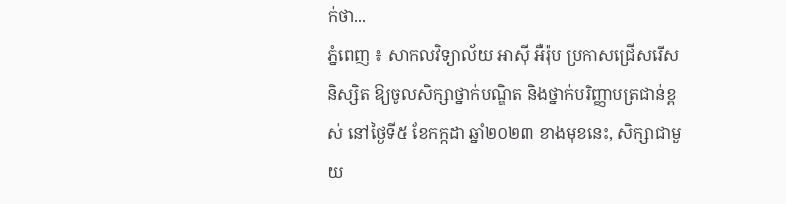ក់ថា...
ភ្នំពេញ ៖ សាកលវិទ្យាល័យ អាស៊ី អឺរ៉ុប ប្រកាសជ្រើសរើសនិស្សិត ឱ្យចូលសិក្សាថ្នាក់បណ្ឌិត និងថ្នាក់បរិញ្ញាបត្រជាន់ខ្ពស់ នៅថ្ងៃទី៥ ខែកក្កដា ឆ្នាំ២០២៣ ខាងមុខនេះ, សិក្សាជាមួយ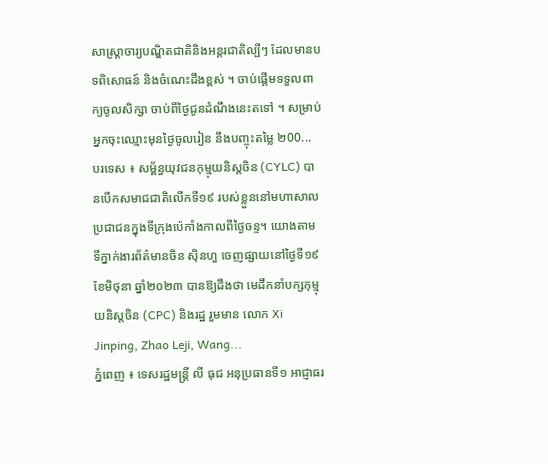សាស្រ្តាចារ្យបណ្ឌិតជាតិនិងអន្តរជាតិល្បីៗ ដែលមានបទពិសោធន៍ និងចំណេះដឹងខ្ពស់ ។ ចាប់ផ្តើមទទួលពាក្យចូលសិក្សា ចាប់ពីថ្ងៃជូនដំណឹងនេះតទៅ ។ សម្រាប់អ្នកចុះឈ្មោះមុនថ្ងៃចូលរៀន នឹងបញ្ចុះតម្លៃ ២00...
បរទេស ៖ សម្ព័ន្ធយុវជនកុម្មុយនិស្តចិន (CYLC) បានបើកសមាជជាតិលើកទី១៩ របស់ខ្លួននៅមហាសាលប្រជាជនក្នុងទីក្រុងប៉េកាំងកាលពីថ្ងៃចន្ទ។ យោងតាមទីភ្នាក់ងារព័ត៌មានចិន ស៊ិនហួ ចេញផ្សាយនៅថ្ងៃទី១៩ ខែមិថុនា ឆ្នាំ២០២៣ បានឱ្យដឹងថា មេដឹកនាំបក្សកុម្មុយនិស្តចិន (CPC) និងរដ្ឋ រួមមាន លោក Xi Jinping, Zhao Leji, Wang...
ភ្នំពេញ ៖ ទេសរដ្ឋមន្ត្រី លី ធុជ អនុប្រធានទី១ អាជ្ញាធរ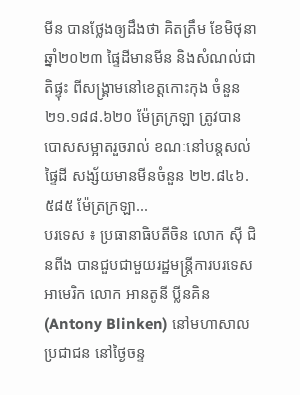មីន បានថ្លែងឲ្យដឹងថា គិតត្រឹម ខែមិថុនា ឆ្នាំ២០២៣ ផ្ទៃដីមានមីន និងសំណល់ជាតិផ្ទុះ ពីសង្រ្គាមនៅខេត្តកោះកុង ចំនួន ២១.១៨៨.៦២០ ម៉ែត្រក្រឡា ត្រូវបានបោសសម្អាតរួចរាល់ ខណៈនៅបន្តសល់ផ្ទៃដី សង្ស័យមានមីនចំនួន ២២.៨៤៦.៥៨៥ ម៉ែត្រក្រឡា...
បរទេស ៖ ប្រធានាធិបតីចិន លោក ស៊ី ជិនពីង បានជួបជាមួយរដ្ឋមន្ត្រីការបរទេសអាមេរិក លោក អានតូនី ប្លីនគិន (Antony Blinken) នៅមហាសាលប្រជាជន នៅថ្ងៃចន្ទ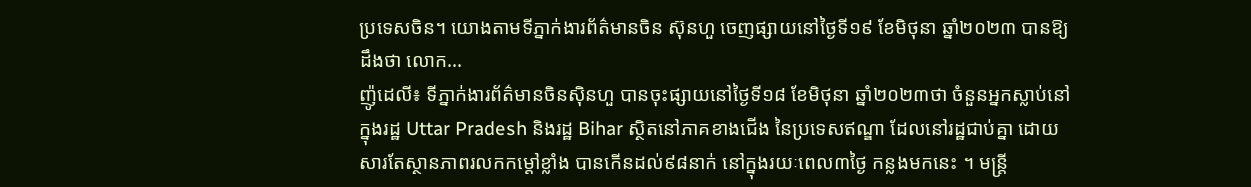ប្រទេសចិន។ យោងតាមទីភ្នាក់ងារព័ត៌មានចិន ស៊ុនហួ ចេញផ្សាយនៅថ្ងៃទី១៩ ខែមិថុនា ឆ្នាំ២០២៣ បានឱ្យដឹងថា លោក...
ញ៉ូដេលី៖ ទីភ្នាក់ងារព័ត៌មានចិនស៊ិនហួ បានចុះផ្សាយនៅថ្ងៃទី១៨ ខែមិថុនា ឆ្នាំ២០២៣ថា ចំនួនអ្នកស្លាប់នៅក្នុងរដ្ឋ Uttar Pradesh និងរដ្ឋ Bihar ស្ថិតនៅភាគខាងជើង នៃប្រទេសឥណ្ឌា ដែលនៅរដ្ឋជាប់គ្នា ដោយសារតែស្ថានភាពរលកកម្តៅខ្លាំង បានកើនដល់៩៨នាក់ នៅក្នុងរយៈពេល៣ថ្ងៃ កន្លងមកនេះ ។ មន្ត្រី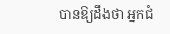បានឱ្យដឹងថា អ្នកជំ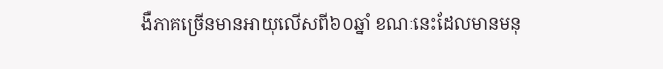ងឺភាគច្រើនមានអាយុលើសពី៦០ឆ្នាំ ខណៈនេះដែលមានមនុ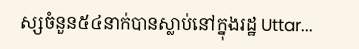ស្សចំនួន៥៤នាក់បានស្លាប់នៅក្នុងរដ្ឋ Uttar...